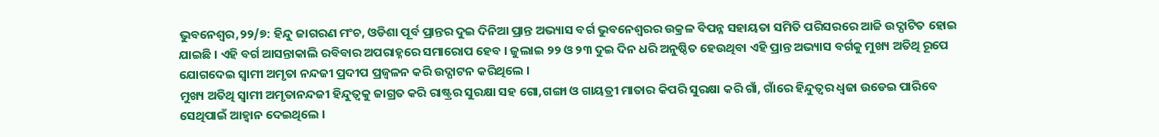ଭୁବନେଶ୍ୱର,୨୨/୭: ହିନ୍ଦୁ ଜାଗରଣ ମଂଚ, ଓଡିଶା ପୂର୍ବ ପ୍ରାନ୍ତର ଦୁଇ ଦିନିଆ ପ୍ରାନ୍ତ ଅଭ୍ୟାସ ବର୍ଗ ଭୁବନେଶ୍ୱରର ଉକ୍ରଳ ବିପନ୍ନ ସହାୟତା ସମିତି ପରିସରରେ ଆଜି ଉଦ୍ଘାଟିତ ହୋଇ ଯାଇଛି । ଏହି ବର୍ଗ ଆସନ୍ତାକାଲି ରବିବାର ଅପରାହ୍ନରେ ସମାରୋପ ହେବ । ଜୁଲାଇ ୨୨ ଓ ୨୩ ଦୁଇ ଦିନ ଧରି ଅନୁଷ୍ଠିତ ହେଉଥିବା ଏହି ପ୍ରାନ୍ତ ଅଭ୍ୟାସ ବର୍ଗକୁ ମୁଖ୍ୟ ଅତିଥି ରୂପେ ଯୋଗଦେଇ ସ୍ୱାମୀ ଅମୃତା ନନ୍ଦଜୀ ପ୍ରଦୀପ ପ୍ରଜ୍ୱଳନ କରି ଉଦ୍ଘାଟନ କରିଥିଲେ ।
ମୁଖ୍ୟ ଅତିଥି ସ୍ୱାମୀ ଅମୃତାନନ୍ଦଜୀ ହିନ୍ଦୁତ୍ୱକୁ ଜାଗ୍ରତ କରି ରାଷ୍ଟ୍ରର ସୁରକ୍ଷା ସହ ଗୋ,ଗଙ୍ଗା ଓ ଗାୟତ୍ରୀ ମାତାର କିପରି ସୁରକ୍ଷା କରି ଗାଁ, ଗାଁରେ ହିନ୍ଦୁତ୍ୱର ଧ୍ୱଜା ଉଡେଇ ପାରିବେ ସେଥିପାଇଁ ଆହ୍ୱାନ ଦେଇଥିଲେ ।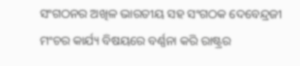ସଂଗଠନର ଅଖିଳ ଭାରତୀୟ ସହ ସଂଗଠକ ଦେବେନ୍ଦ୍ରଜୀ ମଂଚର କାର୍ଯ୍ୟ ବିଷୟରେ ବର୍ଣ୍ଣନା କରି ରାଷ୍ଟ୍ରର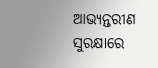ଆଭ୍ୟନ୍ତରୀଣ ସୁରକ୍ଷାରେ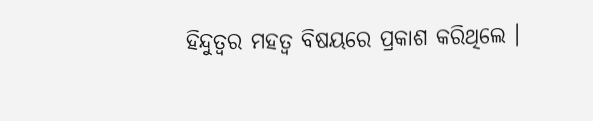ହିନ୍ଦୁତ୍ୱର ମହତ୍ୱ ବିଷୟରେ ପ୍ରକାଶ କରିଥିଲେ ।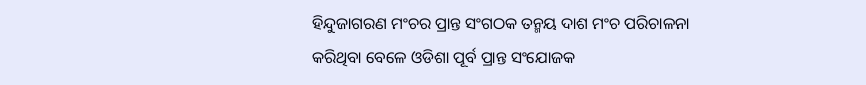ହିନ୍ଦୁଜାଗରଣ ମଂଚର ପ୍ରାନ୍ତ ସଂଗଠକ ତନ୍ମୟ ଦାଶ ମଂଚ ପରିଚାଳନା କରିଥିବା ବେଳେ ଓଡିଶା ପୂର୍ବ ପ୍ରାନ୍ତ ସଂଯୋଜକ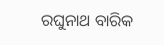ରଘୁନାଥ ବାରିକ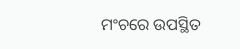ମଂଚରେ ଉପସ୍ଥିତ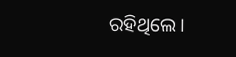ରହିଥିଲେ ।